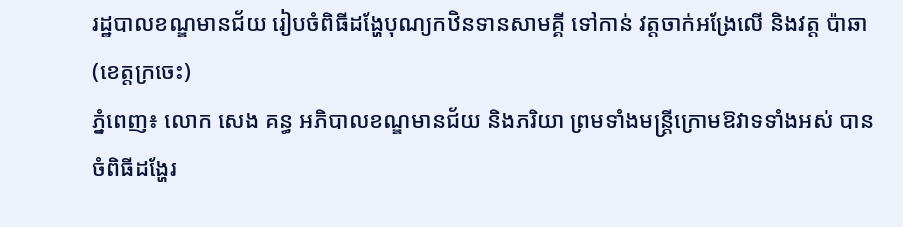រដ្ឋបាលខណ្ឌមានជ័យ រៀបចំពិធីដង្ហែបុណ្យកឋិនទានសាមគ្គី ទៅកាន់ វត្តចាក់អង្រែលើ និងវត្ត ប៉ាឆា (ខេត្តក្រចេះ)
ភ្នំពេញ៖ លោក សេង គន្ធ អភិបាលខណ្ឌមានជ័យ និងភរិយា ព្រមទាំងមន្ត្រីក្រោមឱវាទទាំងអស់ បានចំពិធីដង្ហែរ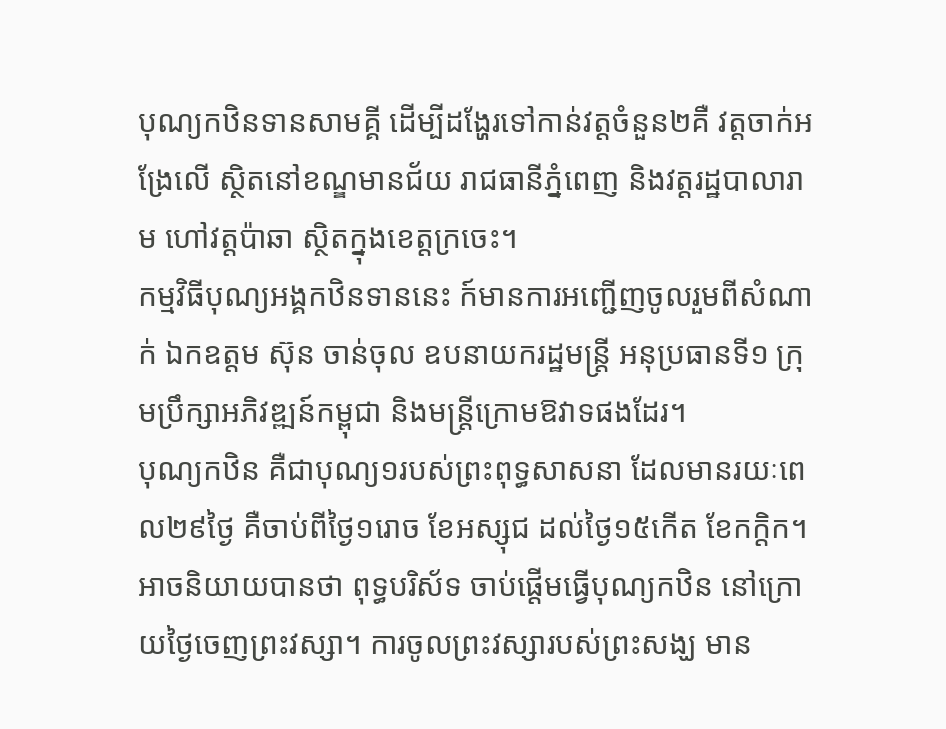បុណ្យកឋិនទានសាមគ្គី ដើម្បីដង្ហែរទៅកាន់វត្តចំនួន២គឺ វត្តចាក់អង្រែលើ ស្ថិតនៅខណ្ឌមានជ័យ រាជធានីភ្នំពេញ និងវត្តរដ្ឋបាលារាម ហៅវត្តប៉ាឆា ស្ថិតក្នុងខេត្តក្រចេះ។
កម្មវិធីបុណ្យអង្គកឋិនទាននេះ ក៍មានការអញ្ជើញចូលរួមពីសំណាក់ ឯកឧត្ដម ស៊ុន ចាន់ចុល ឧបនាយករដ្ឋមន្រ្តី អនុប្រធានទី១ ក្រុមប្រឹក្សាអភិវឌ្ឍន៍កម្ពុជា និងមន្ត្រីក្រោមឱវាទផងដែរ។
បុណ្យកឋិន គឺជាបុណ្យ១របស់ព្រះពុទ្ធសាសនា ដែលមានរយៈពេល២៩ថ្ងៃ គឺចាប់ពីថ្ងៃ១រោច ខែអស្សុជ ដល់ថ្ងៃ១៥កើត ខែកក្តិក។ អាចនិយាយបានថា ពុទ្ធបរិស័ទ ចាប់ផ្តើមធ្វើបុណ្យកឋិន នៅក្រោយថ្ងៃចេញព្រះវស្សា។ ការចូលព្រះវស្សារបស់ព្រះសង្ឃ មាន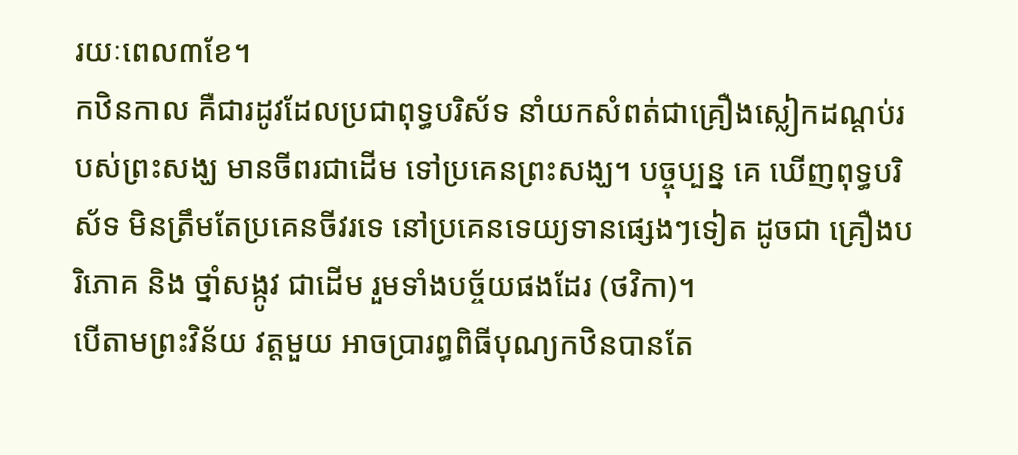រយៈពេល៣ខែ។
កឋិនកាល គឺជារដូវដែលប្រជាពុទ្ធបរិស័ទ នាំយកសំពត់ជាគ្រឿងស្លៀកដណ្តប់របស់ព្រះសង្ឃ មានចីពរជាដើម ទៅប្រគេនព្រះសង្ឃ។ បច្ចុប្បន្ន គេ ឃើញពុទ្ធបរិស័ទ មិនត្រឹមតែប្រគេនចីវរទេ នៅប្រគេនទេយ្យទានផ្សេងៗទៀត ដូចជា គ្រឿងបរិភោគ និង ថ្នាំសង្កូវ ជាដើម រួមទាំងបច្ច័យផងដែរ (ថវិកា)។
បើតាមព្រះវិន័យ វត្តមួយ អាចប្រារព្ធពិធីបុណ្យកឋិនបានតែ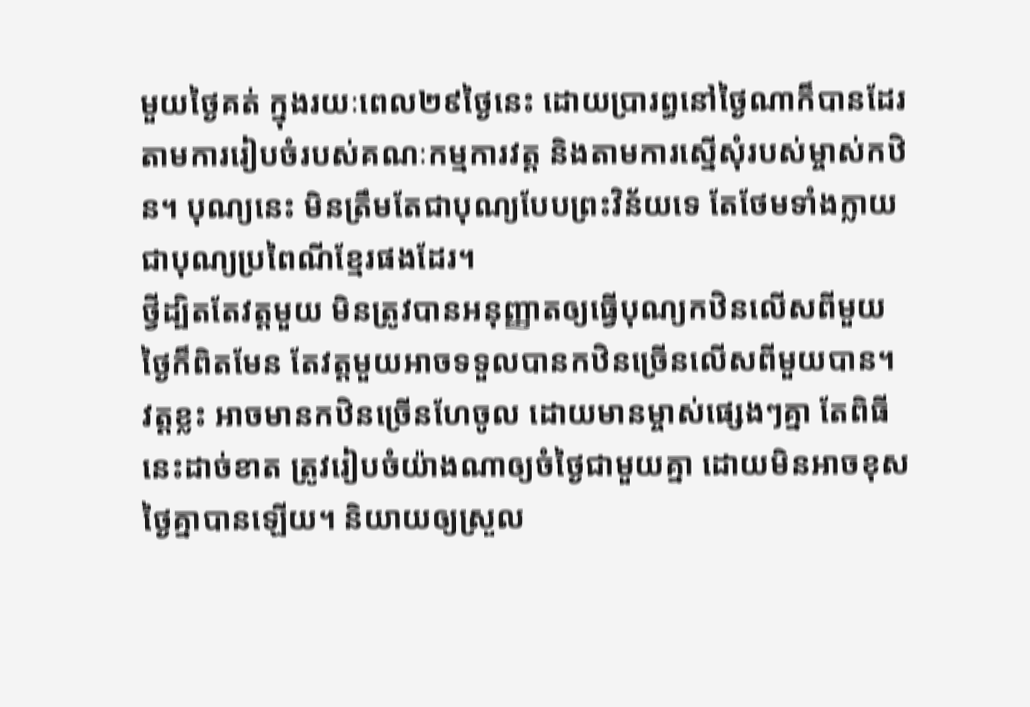មួយថ្ងៃគត់ ក្នុងរយៈពេល២៩ថ្ងៃនេះ ដោយប្រារព្ធនៅថ្ងៃណាក៏បានដែរ តាមការរៀបចំរបស់គណៈកម្មការវត្ត និងតាមការស្នើសុំរបស់ម្ចាស់កឋិន។ បុណ្យនេះ មិនត្រឹមតែជាបុណ្យបែបព្រះវិន័យទេ តែថែមទាំងក្លាយជាបុណ្យប្រពៃណីខ្មែរផងដែរ។
ថ្វីដ្បិតតែវត្តមួយ មិនត្រូវបានអនុញ្ញាតឲ្យធ្វើបុណ្យកឋិនលើសពីមួយថ្ងៃក៏ពិតមែន តែវត្តមួយអាចទទួលបានកឋិនច្រើនលើសពីមួយបាន។ វត្តខ្លះ អាចមានកឋិនច្រើនហែចូល ដោយមានម្ចាស់ផ្សេងៗគ្នា តែពិធីនេះដាច់ខាត ត្រូវរៀបចំយ៉ាងណាឲ្យចំថ្ងៃជាមួយគ្នា ដោយមិនអាចខុសថ្ងៃគ្នាបានឡើយ។ និយាយឲ្យស្រួល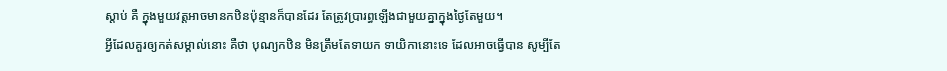ស្តាប់ គឺ ក្នុងមួយវត្តអាចមានកឋិនប៉ុន្មានក៏បានដែរ តែត្រូវប្រារព្ធឡើងជាមួយគ្នាក្នុងថ្ងៃតែមួយ។
អ្វីដែលគួរឲ្យកត់សម្គាល់នោះ គឺថា បុណ្យកឋិន មិនត្រឹមតែទាយក ទាយិកានោះទេ ដែលអាចធ្វើបាន សូម្បីតែ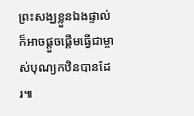ព្រះសង្ឃខ្លួនឯងផ្ទាល់ ក៏អាចផ្តួចផ្តើមធ្វើជាម្ចាស់បុណ្យកឋិនបានដែរ៕